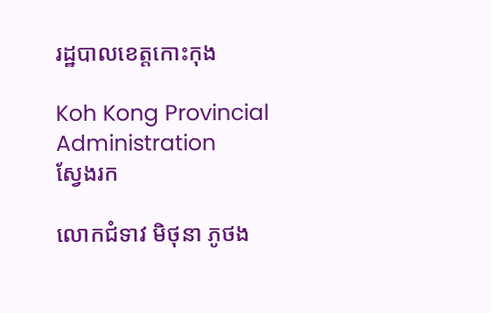រដ្ឋបាលខេត្តកោះកុង

Koh Kong Provincial Administration
ស្វែងរក

លោកជំទាវ មិថុនា ភូថង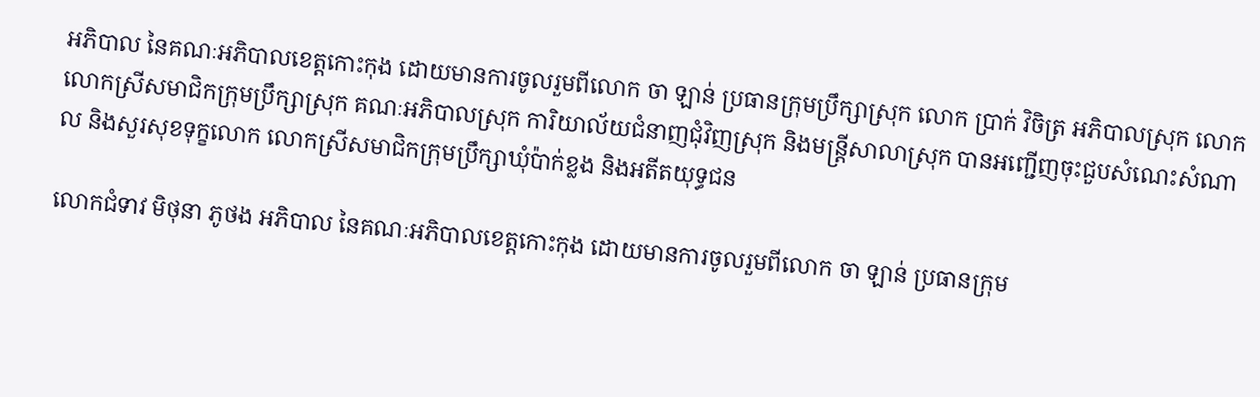អភិបាល នៃគណៈអភិបាលខេត្តកោះកុង ដោយមានការចូលរួមពីលោក ចា ឡាន់ ប្រធានក្រុមប្រឹក្សាស្រុក លោក ប្រាក់ វិចិត្រ អភិបាលស្រុក លោក លោកស្រីសមាជិកក្រុមប្រឹក្សាស្រុក គណៈអភិបាលស្រុក ការិយាល័យជំនាញជុំវិញស្រុក និងមន្រ្តីសាលាស្រុក បានអញ្ជើញចុះជួបសំណេះសំណាល និងសួរសុខទុក្ខលោក លោកស្រីសមាជិកក្រុមប្រឹក្សាឃុំប៉ាក់ខ្លង និងអតីតយុទ្ធជន

លោកជំទាវ មិថុនា ភូថង អភិបាល នៃគណៈអភិបាលខេត្តកោះកុង ដោយមានការចូលរួមពីលោក ចា ឡាន់ ប្រធានក្រុម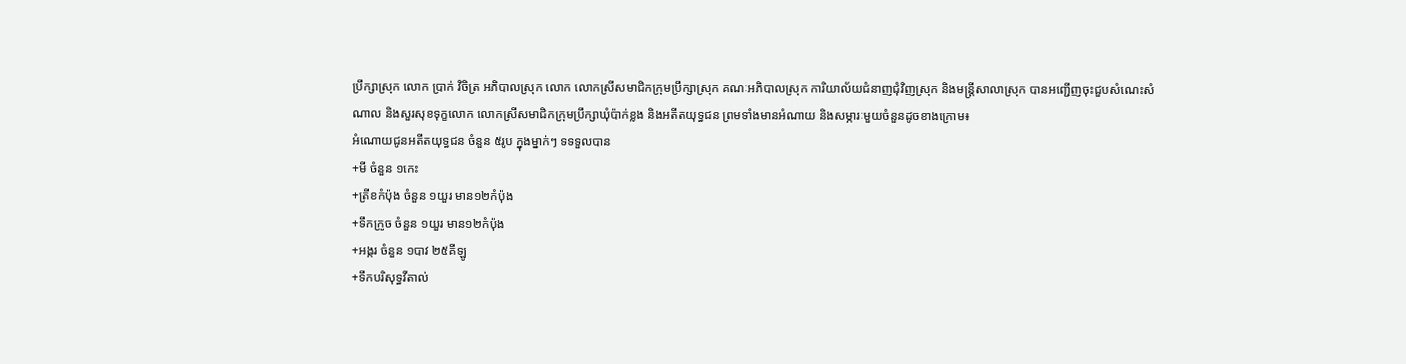ប្រឹក្សាស្រុក លោក ប្រាក់ វិចិត្រ អភិបាលស្រុក លោក លោកស្រីសមាជិកក្រុមប្រឹក្សាស្រុក គណៈអភិបាលស្រុក ការិយាល័យជំនាញជុំវិញស្រុក និងមន្រ្តីសាលាស្រុក បានអញ្ជើញចុះជួបសំណេះសំណាល និងសួរសុខទុក្ខលោក លោកស្រីសមាជិកក្រុមប្រឹក្សាឃុំប៉ាក់ខ្លង និងអតីតយុទ្ធជន ព្រមទាំងមានអំណាយ និងសម្ភារៈមួយចំនួនដូចខាងក្រោម៖
អំណោយជូនអតីតយុទ្ធជន ចំនួន ៥រូប ក្នុងម្នាក់ៗ ទទទួលបាន
+មី ចំនួន ១កេះ
+ត្រីខកំប៉ុង ចំនួន ១យួរ មាន១២កំប៉ុង
+ទឹកក្រូច ចំនួន ១យួរ មាន១២កំប៉ុង
+អង្ករ ចំនួន ១បាវ ២៥គីឡូ
+ទឹកបរិសុទ្ធវីតាល់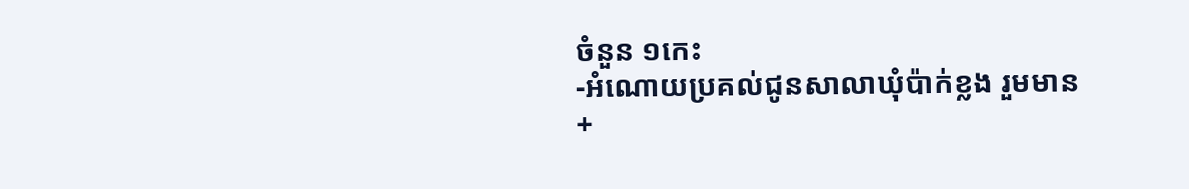ចំនួន ១កេះ
-អំណោយប្រគល់ជូនសាលាឃុំប៉ាក់ខ្លង រួមមាន
+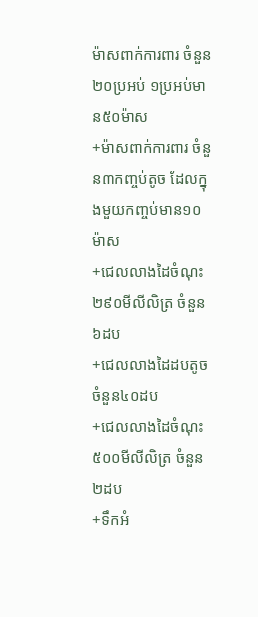ម៉ាសពាក់ការពារ ចំនួន២០ប្រអប់ ១ប្រអប់មាន៥០ម៉ាស
+ម៉ាសពាក់ការពារ ចំនួន៣កញ្ចប់តូច ដែលក្នុងមួយកញ្ចប់មាន១០ម៉ាស
+ជេលលាងដៃចំណុះ ២៩០មីលីលិត្រ ចំនួន ៦ដប
+ជេលលាងដៃដបតូច ចំនួន៤០ដប
+ជេលលាងដៃចំណុះ ៥០០មីលីលិត្រ ចំនួន២ដប
+ទឹកអំ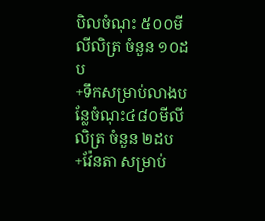បិលចំណុះ ៥០០មីលីលិត្រ ចំនួន ១០ដប
+ទឹកសម្រាប់លាងបន្លែចំណុះ៤៨០មីលីលិត្រ ចំនួន ២ដប
+វ៉ែនតា សម្រាប់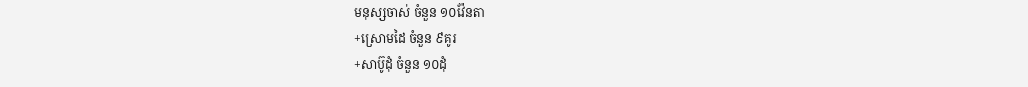មនុស្សចាស់ ចំនួន ១០វ៉ែនតា
+ស្រោមដៃ ចំនួន ៩គូរ
+សាប៊ូដុំ ចំនួន ១០ដុំ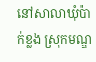នៅសាលាឃុំប៉ាក់ខ្លង ស្រុកមណ្ឌ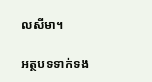លសីមា។

អត្ថបទទាក់ទង